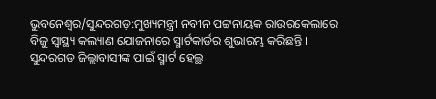ଭୁବନେଶ୍ବର/ସୁନ୍ଦରଗଡ଼:ମୁଖ୍ୟମନ୍ତ୍ରୀ ନବୀନ ପଟ୍ଟନାୟକ ରାଉରକେଲାରେ ବିଜୁ ସ୍ବାସ୍ଥ୍ୟ କଲ୍ୟାଣ ଯୋଜନାରେ ସ୍ମାର୍ଟକାର୍ଡର ଶୁଭାରମ୍ଭ କରିଛନ୍ତି । ସୁନ୍ଦରଗଡ ଜିଲ୍ଲାବାସୀଙ୍କ ପାଇଁ ସ୍ମାର୍ଟ ହେଲ୍ଥ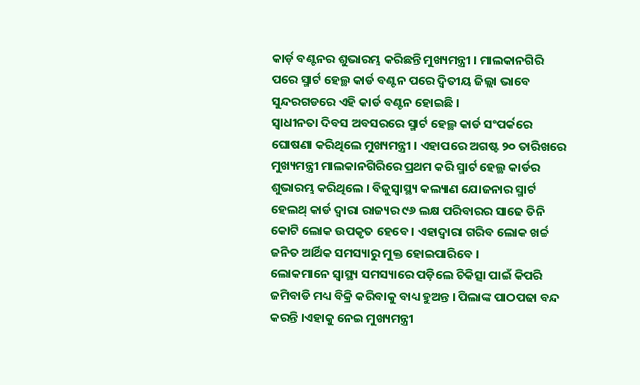କାର୍ଡ଼ ବଣ୍ଟନର ଶୁଭାରମ୍ଭ କରିଛନ୍ତି ମୁଖ୍ୟମନ୍ତ୍ରୀ । ମାଲକାନଗିରି ପରେ ସ୍ମାର୍ଟ ହେଲ୍ଥ କାର୍ଡ ବଣ୍ଟନ ପରେ ଦ୍ବିତୀୟ ଜିଲ୍ଲା ଭାବେ ସୁନ୍ଦରଗଡରେ ଏହି କାର୍ଡ ବଣ୍ଟନ ହୋଇଛି ।
ସ୍ବାଧୀନତା ଦିବସ ଅବସରରେ ସ୍ମାର୍ଟ ହେଲ୍ଥ କାର୍ଡ ସଂପର୍କରେ ଘୋଷଣା କରିଥିଲେ ମୁଖ୍ୟମନ୍ତ୍ରୀ । ଏହାପରେ ଅଗଷ୍ଟ ୨୦ ତାରିଖରେ ମୁଖ୍ୟମନ୍ତ୍ରୀ ମାଲକାନଗିରିରେ ପ୍ରଥମ କରି ସ୍ମାର୍ଟ ହେଲ୍ଥ କାର୍ଡର ଶୁଭାରମ୍ଭ କରିଥିଲେ । ବିଜୁସ୍ବାସ୍ଥ୍ୟ କଲ୍ୟାଣ ଯୋଜନାର ସ୍ମାର୍ଟ ହେଲଥ୍ କାର୍ଡ ଦ୍ବାରା ରାଜ୍ୟର ୯୬ ଲକ୍ଷ ପରିବାରର ସାଢେ ତିନି କୋଟି ଲୋକ ଉପକୃତ ହେବେ । ଏହାଦ୍ବାରା ଗରିବ ଲୋକ ଖର୍ଚ୍ଚ ଜନିତ ଆର୍ଥିକ ସମସ୍ୟାରୁ ମୁକ୍ତ ହୋଇପାରିବେ ।
ଲୋକମାନେ ସ୍ବାସ୍ଥ୍ୟ ସମସ୍ୟାରେ ପଡ଼ିଲେ ଚିକିତ୍ସା ପାଇଁ କିପରି ଜମିବାଡି ମଧ୍ୟ ବିକ୍ରି କରିବାକୁ ବାଧ୍ୟ ହୁଅନ୍ତ । ପିଲାଙ୍କ ପାଠପଢା ବନ୍ଦ କରନ୍ତି ।ଏହାକୁ ନେଇ ମୁଖ୍ୟମନ୍ତ୍ରୀ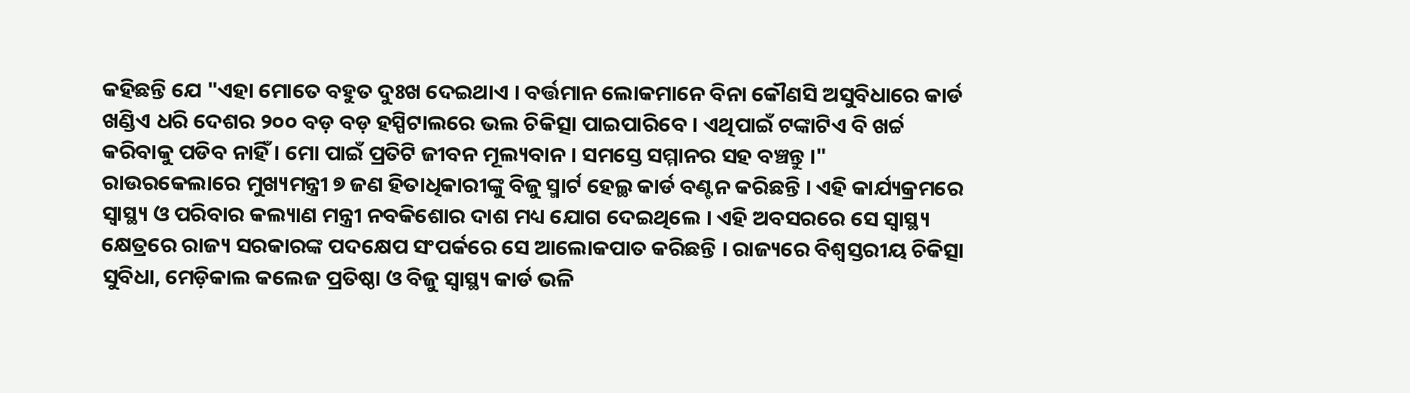କହିଛନ୍ତି ଯେ "ଏହା ମୋତେ ବହୁତ ଦୁଃଖ ଦେଇଥାଏ । ବର୍ତ୍ତମାନ ଲୋକମାନେ ବିନା କୌଣସି ଅସୁବିଧାରେ କାର୍ଡ ଖଣ୍ଡିଏ ଧରି ଦେଶର ୨୦୦ ବଡ଼ ବଡ଼ ହସ୍ପିଟାଲରେ ଭଲ ଚିକିତ୍ସା ପାଇପାରିବେ । ଏଥିପାଇଁ ଟଙ୍କାଟିଏ ବି ଖର୍ଚ୍ଚ କରିବାକୁ ପଡିବ ନାହିଁ । ମୋ ପାଇଁ ପ୍ରତିଟି ଜୀବନ ମୂଲ୍ୟବାନ। ସମସ୍ତେ ସମ୍ମାନର ସହ ବଞ୍ଚନ୍ତୁ ।"
ରାଉରକେଲାରେ ମୁଖ୍ୟମନ୍ତ୍ରୀ ୭ ଜଣ ହିତାଧିକାରୀଙ୍କୁ ବିଜୁ ସ୍ମାର୍ଟ ହେଲ୍ଥ କାର୍ଡ ବଣ୍ଟନ କରିଛନ୍ତି । ଏହି କାର୍ଯ୍ୟକ୍ରମରେ ସ୍ବାସ୍ଥ୍ୟ ଓ ପରିବାର କଲ୍ୟାଣ ମନ୍ତ୍ରୀ ନବକିଶୋର ଦାଶ ମଧ୍ୟ ଯୋଗ ଦେଇଥିଲେ । ଏହି ଅବସରରେ ସେ ସ୍ବାସ୍ଥ୍ୟ କ୍ଷେତ୍ରରେ ରାଜ୍ୟ ସରକାରଙ୍କ ପଦକ୍ଷେପ ସଂପର୍କରେ ସେ ଆଲୋକପାତ କରିଛନ୍ତି । ରାଜ୍ୟରେ ବିଶ୍ବସ୍ତରୀୟ ଚିକିତ୍ସା ସୁବିଧା, ମେଡ଼ିକାଲ କଲେଜ ପ୍ରତିଷ୍ଠା ଓ ବିଜୁ ସ୍ବାସ୍ଥ୍ୟ କାର୍ଡ ଭଳି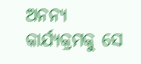ଅନନ୍ୟ କାର୍ଯ୍ୟକ୍ରମକୁ ସେ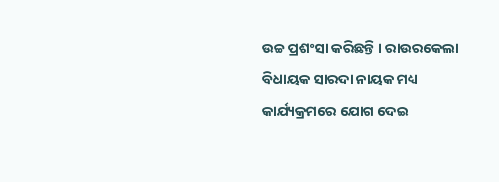ଉଚ୍ଚ ପ୍ରଶଂସା କରିଛନ୍ତି । ରାଉରକେଲା ବିଧାୟକ ସାରଦା ନାୟକ ମଧ୍ୟ କାର୍ଯ୍ୟକ୍ରମରେ ଯୋଗ ଦେଇ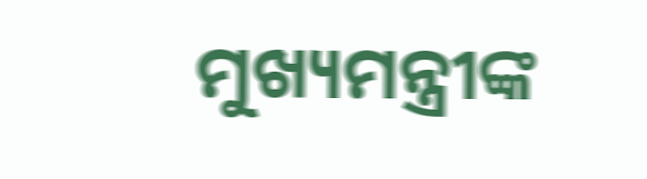ମୁଖ୍ୟମନ୍ତ୍ରୀଙ୍କ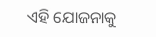ଏହି ଯୋଜନାକୁ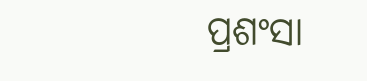ପ୍ରଶଂସା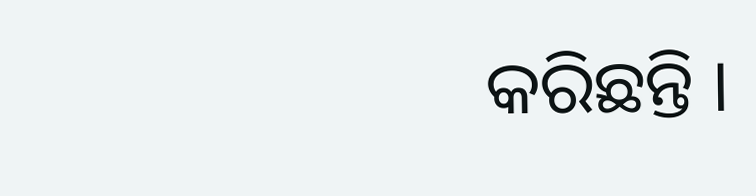କରିଛନ୍ତି ।